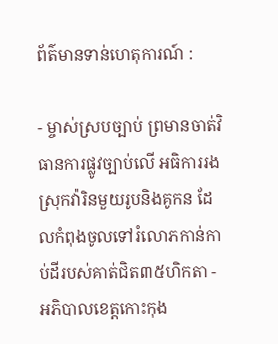ព័ត៌មានទាន់ហេតុការណ៍ :

- ម្ចាស់ស្របច្បាប់ ព្រមានចាត់វិធានការផ្លូវច្បាប់លើ អធិការរងស្រុកវ៉ារិនមួយរូបនិងគូកន ដែលកំពុងចូលទៅរំលោភកាន់កាប់ដីរបស់គាត់ជិត៣៥ហិកតា - អភិបាលខេត្តកោះកុង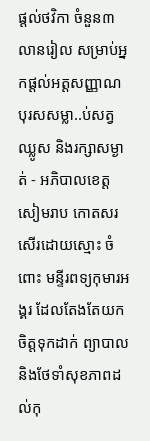ផ្ដល់ថវិកា ចំនួន៣លានរៀល សម្រាប់អ្នកផ្ដល់អត្តសញ្ញាណ បុរសសម្លា..ប់សត្វឈ្លូស និងរក្សាសម្ងាត់ - អភិបាលខេត្តសៀមរាប កោតសរសើរដោយស្មោះ ចំពោះ មន្ទីរពទ្យកុមារអង្គរ ដែលតែងតែយកចិត្តទុកដាក់ ព្យាបាល និងថែទាំសុខភាពដល់កុ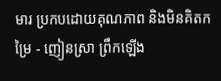មារ ប្រកបដោយគុណភាព និងមិនគិតកម្រៃ - ញៀនស្រា ព្រឹកឡើង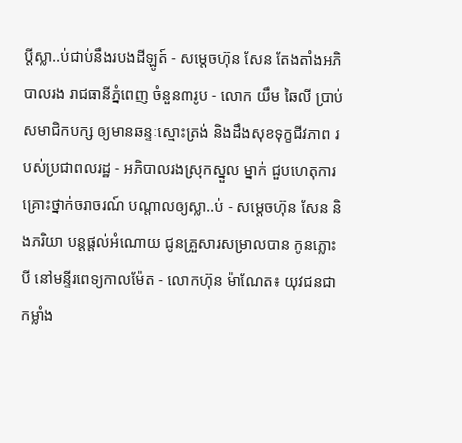ប្ដីស្លា..ប់ជាប់នឹងរបងដីឡូត៍ - សម្តេចហ៊ុន សែន តែងតាំងអភិបាលរង រាជធានីភ្នំពេញ ចំនួន៣រូប - លោក យឹម ឆៃលី ប្រាប់សមាជិកបក្ស ឲ្យមានឆន្ទៈស្មោះត្រង់ និងដឹងសុខទុក្ខជីវភាព របស់ប្រជាពលរដ្ឋ - អភិបាលរងស្រុកស្នួល ម្នាក់ ជួបហេតុការគ្រោះថ្នាក់ចរាចរណ៍ បណ្ដាលឲ្យស្លា..ប់ - សម្ដេចហ៊ុន សែន និងភរិយា បន្ដផ្ដល់អំណោយ ជូនគ្រួសារសម្រាលបាន កូនភ្លោះបី នៅមន្ទីរពេទ្យកាលម៉ែត - លោកហ៊ុន ម៉ាណែត៖ យុវជនជាកម្លាំង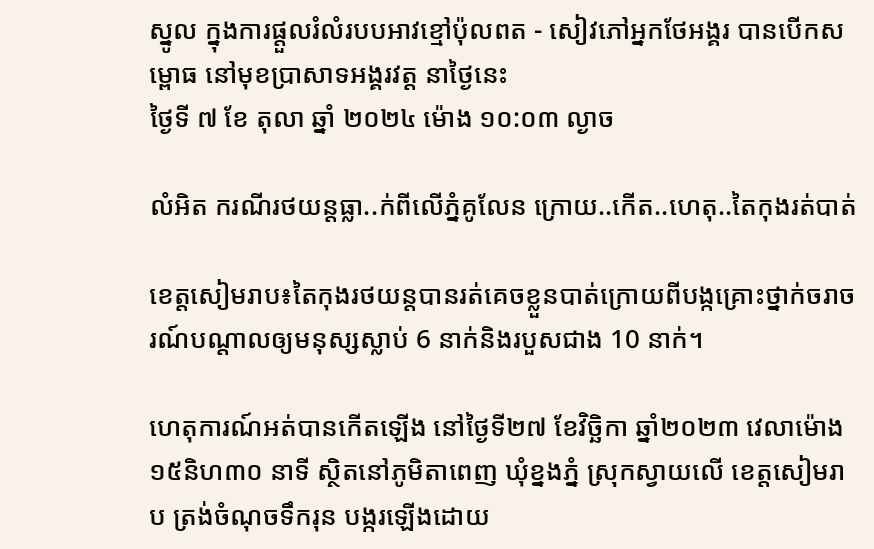ស្នូល ក្នុងការផ្តួលរំលំរបបអាវខ្មៅប៉ុលពត - សៀវភៅអ្នកថែអង្គរ បានបើកសម្ពោធ នៅមុខប្រាសាទអង្គរវត្ត នាថ្ងៃនេះ
ថ្ងៃទី ៧ ខែ តុលា ឆ្នាំ ២០២៤ ម៉ោង ១០:០៣ ល្ងាច

លំអិត ករណីរថយន្តធ្លា..ក់ពីលើភ្នំគូលែន ក្រោយ..កើត..ហេតុ..តៃកុងរត់បាត់

ខេត្តសៀមរាប៖តៃកុងរថយន្តបានរត់គេចខ្លួនបាត់ក្រោយពីបង្កគ្រោះថ្នាក់ចរាចរណ៍បណ្ដាលឲ្យមនុស្សស្លាប់ 6 នាក់និងរបួសជាង 10 នាក់។

ហេតុការណ៍អត់បានកើតឡើង នៅថ្ងៃទី២៧ ខែវិច្ឆិកា ឆ្នាំ២០២៣ វេលាម៉ោង ១៥និហ៣០ នាទី ស្ថិតនៅភូមិតាពេញ ឃុំខ្នងភ្នំ ស្រុកស្វាយលើ ខេត្តសៀមរាប ត្រង់ចំណុចទឹករុន បង្ករឡើងដោយ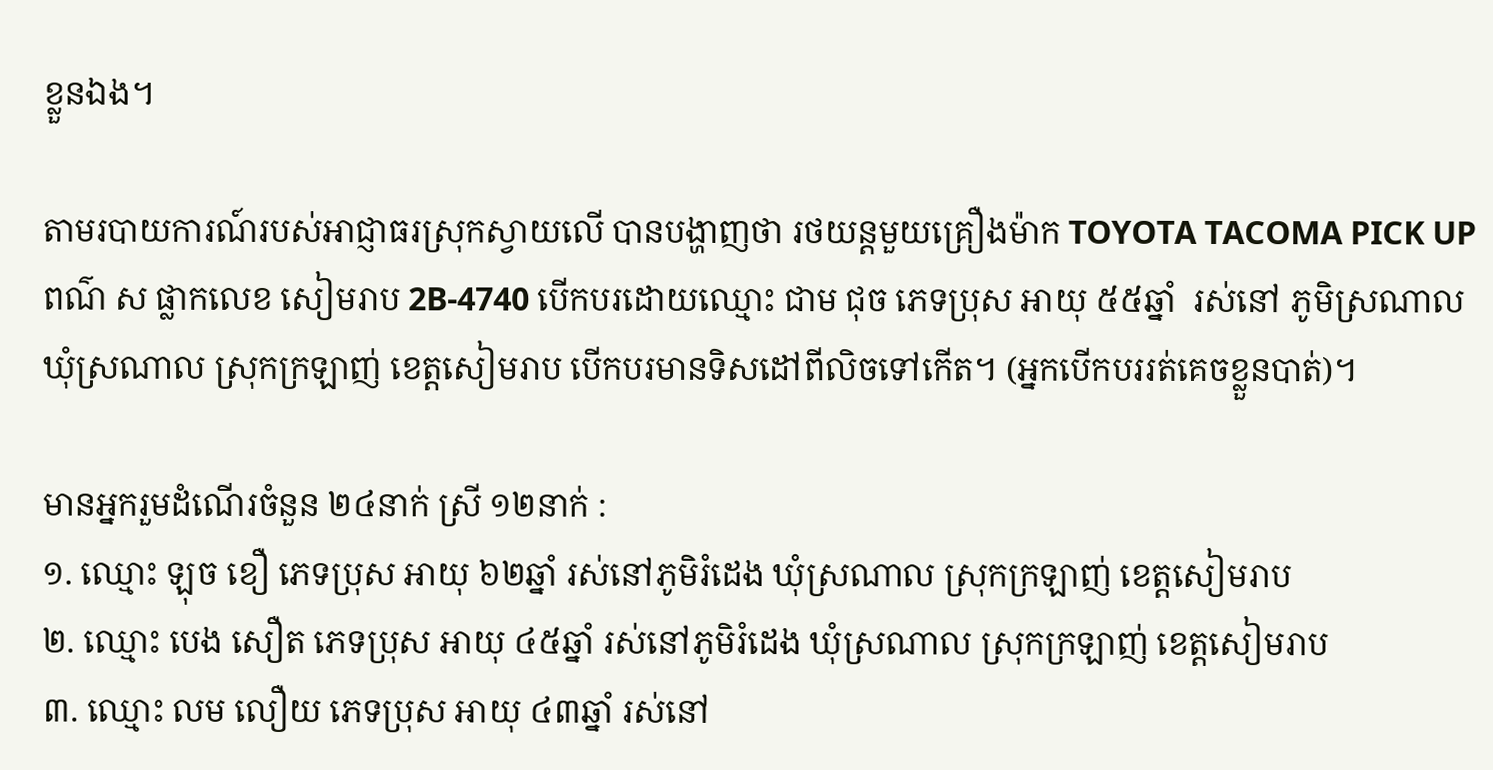ខ្លួនឯង។

តាមរបាយការណ៍របស់អាជ្ញាធរស្រុកស្វាយលើ បានបង្ហាញថា រថយន្តមួយគ្រឿងម៉ាក TOYOTA TACOMA PICK UP ពណ៌ ស ផ្លាកលេខ សៀមរាប 2B-4740 បើកបរដោយឈ្មោះ ជាម ជុច ភេទប្រុស អាយុ ៥៥ឆ្នាំ  រស់នៅ ភូមិស្រណាល ឃុំស្រណាល ស្រុកក្រឡាញ់ ខេត្តសៀមរាប បើកបរមានទិសដៅពីលិចទៅកើត។ (អ្នកបើកបររត់គេចខ្លួនបាត់)។

មានអ្នករួមដំណើរចំនួន ២៤នាក់ ស្រី ១២នាក់ :
១. ឈ្មោះ ឡុច ខឿ ភេទប្រុស អាយុ ៦២ឆ្នាំ រស់នៅភូមិរំដេង ឃុំស្រណាល ស្រុកក្រឡាញ់ ខេត្តសៀមរាប
២. ឈ្មោះ បេង សឿត ភេទប្រុស អាយុ ៤៥ឆ្នាំ រស់នៅភូមិរំដេង ឃុំស្រណាល ស្រុកក្រឡាញ់ ខេត្តសៀមរាប
៣. ឈ្មោះ លម លឿយ ភេទប្រុស អាយុ ៤៣ឆ្នាំ រស់នៅ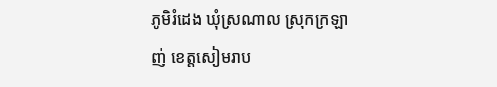ភូមិរំដេង ឃុំស្រណាល ស្រុកក្រឡាញ់ ខេត្តសៀមរាប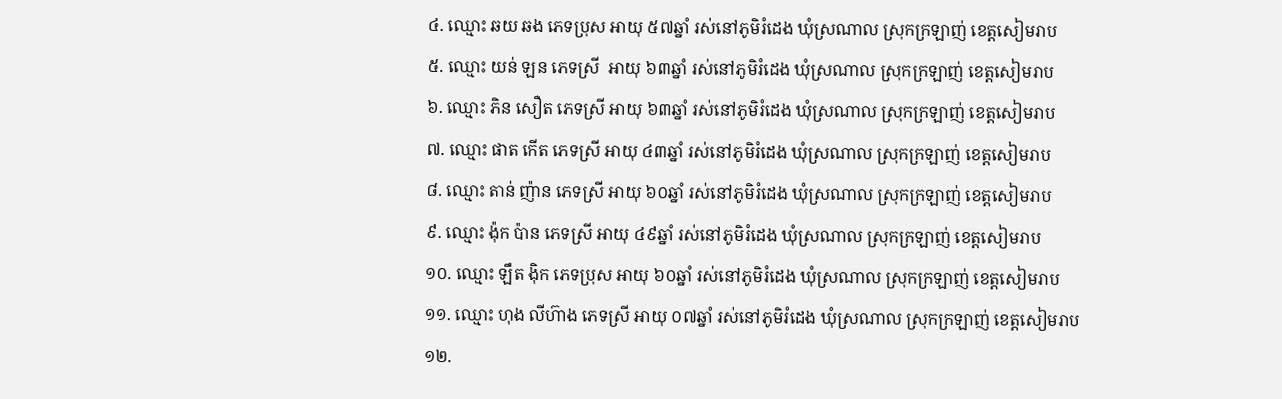៤. ឈ្មោះ ឆយ ឆង ភេទប្រុស អាយុ ៥៧ឆ្នាំ រស់នៅភូមិរំដេង ឃុំស្រណាល ស្រុកក្រឡាញ់ ខេត្តសៀមរាប
៥. ឈ្មោះ យន់ ឡន ភេទស្រី  អាយុ ៦៣ឆ្នាំ រស់នៅភូមិរំដេង ឃុំស្រណាល ស្រុកក្រឡាញ់ ខេត្តសៀមរាប
៦. ឈ្មោះ ភិន សឿត ភេទស្រី អាយុ ៦៣ឆ្នាំ រស់នៅភូមិរំដេង ឃុំស្រណាល ស្រុកក្រឡាញ់ ខេត្តសៀមរាប
៧. ឈ្មោះ ផាត កើត ភេទស្រី អាយុ ៤៣ឆ្នាំ រស់នៅភូមិរំដេង ឃុំស្រណាល ស្រុកក្រឡាញ់ ខេត្តសៀមរាប
៨. ឈ្មោះ តាន់ ញ៉ាន ភេទស្រី អាយុ ៦០ឆ្នាំ រស់នៅភូមិរំដេង ឃុំស្រណាល ស្រុកក្រឡាញ់ ខេត្តសៀមរាប
៩. ឈ្មោះ ង៉ុក ប៉ាន ភេទស្រី អាយុ ៤៩ឆ្នាំ រស់នៅភូមិរំដេង ឃុំស្រណាល ស្រុកក្រឡាញ់ ខេត្តសៀមរាប
១០. ឈ្មោះ ឡឹត ងុិក ភេទប្រុស អាយុ ៦០ឆ្នាំ រស់នៅភូមិរំដេង ឃុំស្រណាល ស្រុកក្រឡាញ់ ខេត្តសៀមរាប
១១. ឈ្មោះ ហុង លីហ៊ាង ភេទស្រី អាយុ ០៧ឆ្នាំ រស់នៅភូមិរំដេង ឃុំស្រណាល ស្រុកក្រឡាញ់ ខេត្តសៀមរាប
១២.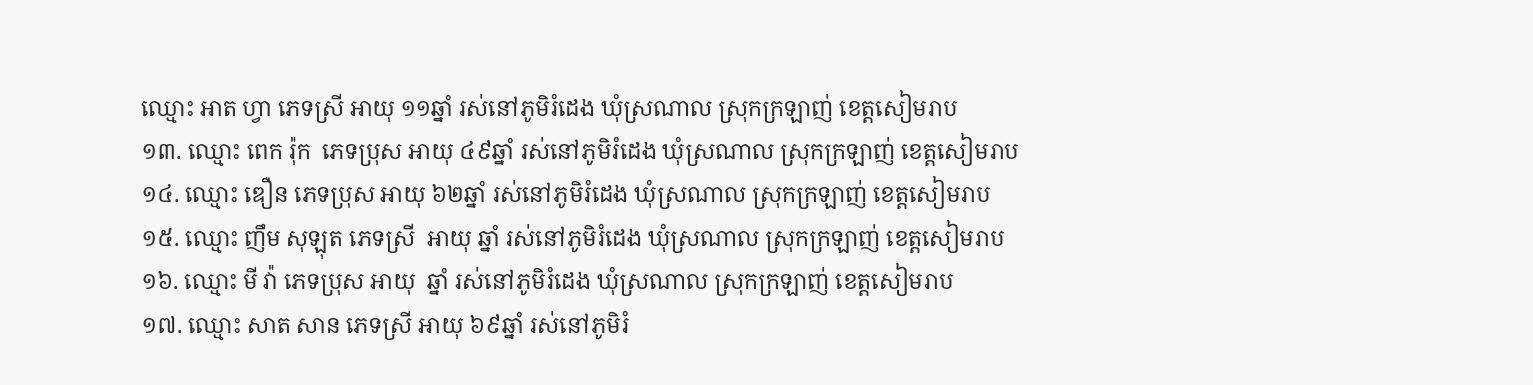ឈ្មោះ អាត ហ្វា ភេទស្រី អាយុ ១១ឆ្នាំ រស់នៅភូមិរំដេង ឃុំស្រណាល ស្រុកក្រឡាញ់ ខេត្តសៀមរាប
១៣. ឈ្មោះ ពេក រ៉ុក  ភេទប្រុស អាយុ ៤៩ឆ្នាំ រស់នៅភូមិរំដេង ឃុំស្រណាល ស្រុកក្រឡាញ់ ខេត្តសៀមរាប
១៤. ឈ្មោះ ឌឿន ភេទប្រុស អាយុ ៦២ឆ្នាំ រស់នៅភូមិរំដេង ឃុំស្រណាល ស្រុកក្រឡាញ់ ខេត្តសៀមរាប
១៥. ឈ្មោះ ញឹម សុឡុត ភេទស្រី  អាយុ ឆ្នាំ រស់នៅភូមិរំដេង ឃុំស្រណាល ស្រុកក្រឡាញ់ ខេត្តសៀមរាប
១៦. ឈ្មោះ មី វ៉ា ភេទប្រុស អាយុ  ឆ្នាំ រស់នៅភូមិរំដេង ឃុំស្រណាល ស្រុកក្រឡាញ់ ខេត្តសៀមរាប
១៧. ឈ្មោះ សាត សាន ភេទស្រី អាយុ ៦៩ឆ្នាំ រស់នៅភូមិរំ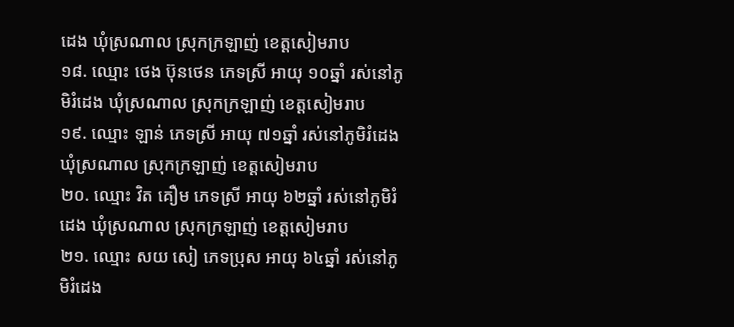ដេង ឃុំស្រណាល ស្រុកក្រឡាញ់ ខេត្តសៀមរាប
១៨. ឈ្មោះ ថេង ប៊ុនថេន ភេទស្រី អាយុ ១០ឆ្នាំ រស់នៅភូមិរំដេង ឃុំស្រណាល ស្រុកក្រឡាញ់ ខេត្តសៀមរាប
១៩. ឈ្មោះ ឡាន់ ភេទស្រី អាយុ ៧១ឆ្នាំ រស់នៅភូមិរំដេង ឃុំស្រណាល ស្រុកក្រឡាញ់ ខេត្តសៀមរាប
២០. ឈ្មោះ វិត គឿម ភេទស្រី អាយុ ៦២ឆ្នាំ រស់នៅភូមិរំដេង ឃុំស្រណាល ស្រុកក្រឡាញ់ ខេត្តសៀមរាប
២១. ឈ្មោះ សយ សៀ ភេទប្រុស អាយុ ៦៤ឆ្នាំ រស់នៅភូមិរំដេង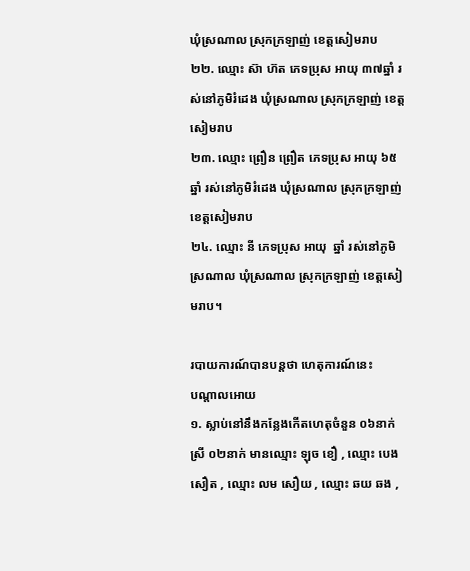ឃុំស្រណាល ស្រុកក្រឡាញ់ ខេត្តសៀមរាប
២២. ឈ្មោះ ស៊ា ហ៊ត ភេទប្រុស អាយុ ៣៧ឆ្នាំ រស់នៅភូមិរំដេង ឃុំស្រណាល ស្រុកក្រឡាញ់ ខេត្តសៀមរាប
២៣. ឈ្មោះ ព្រឿន ព្រឿត ភេទប្រុស អាយុ ៦៥ឆ្នាំ រស់នៅភូមិរំដេង ឃុំស្រណាល ស្រុកក្រឡាញ់ ខេត្តសៀមរាប
២៤. ឈ្មោះ នី ភេទប្រុស អាយុ  ឆ្នាំ រស់នៅភូមិស្រណាល ឃុំស្រណាល ស្រុកក្រឡាញ់ ខេត្តសៀមរាប។

របាយការណ៍បានបន្តថា ហេតុការណ៍នេះ
បណ្តាលអោយ
១. ស្លាប់នៅនឹងកន្លែងកើតហេតុចំនួន ០៦នាក់ ស្រី ០២នាក់ មានឈ្មោះ ឡុច ខឿ , ឈ្មោះ បេង សឿត , ឈ្មោះ លម សឿយ , ឈ្មោះ ឆយ ឆង ,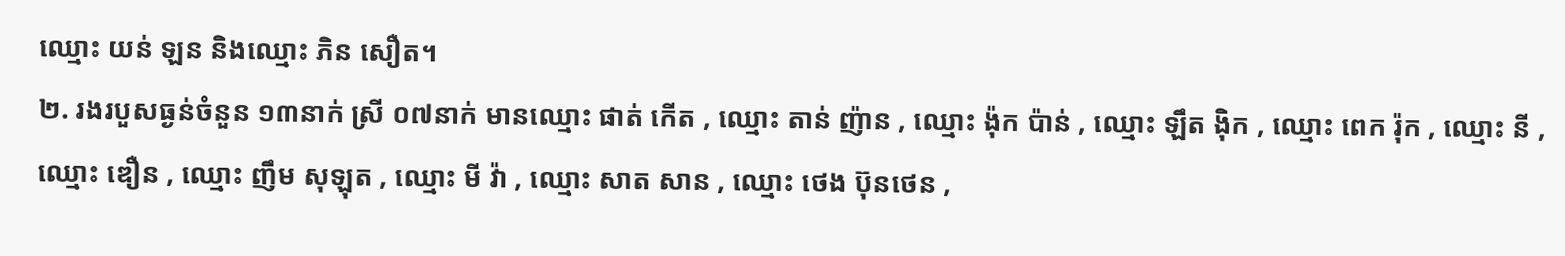ឈ្មោះ យន់ ឡន និងឈ្មោះ ភិន សឿត។
២. រងរបួសធ្ងន់ចំនួន ១៣នាក់ ស្រី ០៧នាក់ មានឈ្មោះ ផាត់ កើត , ឈ្មោះ តាន់ ញ៉ាន , ឈ្មោះ ង៉ុក ប៉ាន់ , ឈ្មោះ ឡឹត ងុិក , ឈ្មោះ ពេក រ៉ុក , ឈ្មោះ នី , ឈ្មោះ ឌឿន , ឈ្មោះ ញឹម សុឡុត , ឈ្មោះ មី វ៉ា , ឈ្មោះ សាត សាន , ឈ្មោះ ថេង ប៊ុនថេន ,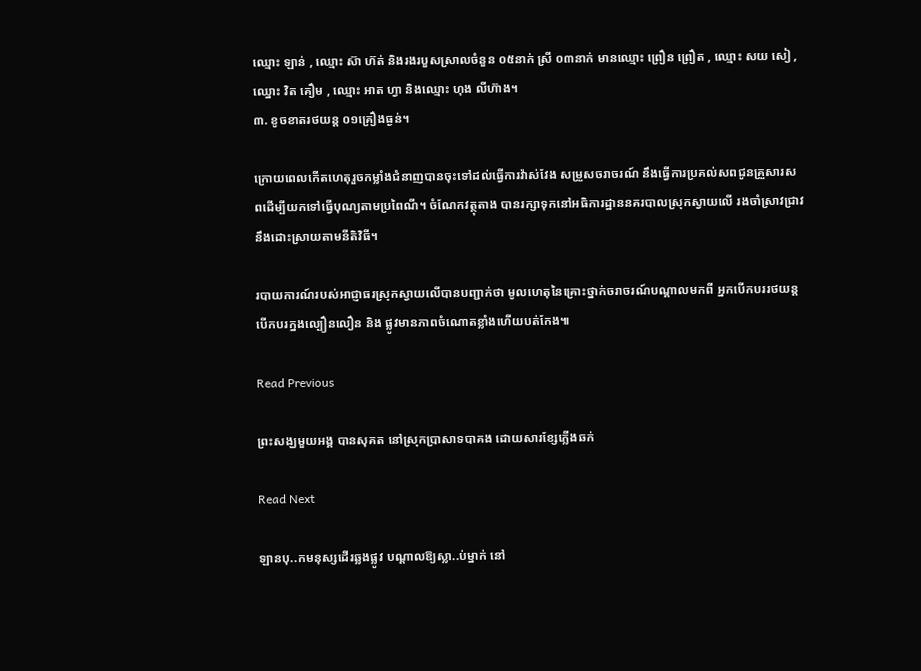ឈ្មោះ ឡាន់ , ឈ្មោះ ស៊ា ហ៊ត់ និងរងរបួសស្រាលចំនួន ០៥នាក់ ស្រី ០៣នាក់ មានឈ្មោះ ព្រឿន ព្រឿត , ឈ្មោះ សយ សៀ , ឈ្នោះ វិត គឿម , ឈ្មោះ អាត ហ្វា និងឈ្មោះ ហុង លីហ៊ាង។
៣. ខូចខាតរថយន្ត ០១គ្រឿងធ្ងន់។

ក្រោយពេលកើតហេតុរួចកម្លាំងជំនាញបានចុះទៅដល់ធ្វើការវ៉ាស់វែង សម្រួសចរាចរណ៍ នឹងធ្វើការប្រគល់សពជូនគ្រួសារសពដើម្បីយកទៅធ្វើបុណ្យតាមប្រពៃណី។ ចំណែកវត្ថុតាង បានរក្សាទុកនៅអធិការដ្ឋាននគរបាលស្រុកស្វាយលើ រងចាំស្រាវជ្រាវនឹងដោះស្រាយតាមនីតិវិធី។

របាយការណ៍របស់អាជ្ញាធរស្រុកស្វាយលើបានបញ្ជាក់ថា មូលហេតុនៃគ្រោះថ្នាក់ចរាចរណ៍បណ្តាលមកពី អ្នកបើកបររថយន្ត បើកបរក្នងល្បឿនលឿន និង ផ្លូវមានភាពចំណោតខ្លាំងហើយបត់កែង៕

Read Previous

ព្រះសង្ឃមួយអង្គ បានសុគត នៅស្រុកប្រាសាទបាគង ដោយសារខ្សែភ្លើងឆក់

Read Next

ឡានបុ..កមនុស្សដើរឆ្លងផ្លូវ បណ្ដាលឱ្យស្លា..ប់ម្នាក់ នៅ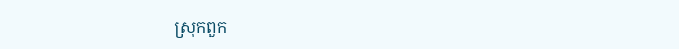ស្រុកពួក